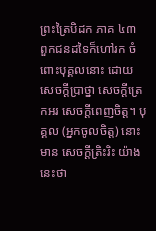ព្រះត្រៃបិដក ភាគ ៤៣
ពួកជនដទៃក៏ហៅរក ចំពោះបុគ្គលនោះ ដោយ សេចក្ដីបា្រថ្នា សេចក្ដីត្រេកអរ សេចក្ដីពេញចិត្ត។ បុគ្គល (អ្នកចូលចិត្ត) នោះ មាន សេចក្ដីត្រិះរិះ យ៉ាងនេះថា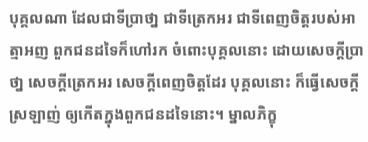បុគ្គលណា ដែលជាទីបា្រថា្ន ជាទីត្រេកអរ ជាទីពេញចិត្តរបស់អាត្មាអញ ពួកជនដទៃក៏ហៅរក ចំពោះបុគ្គលនោះ ដោយសេចក្ដីប្រាថា្ន សេចក្ដីត្រេកអរ សេចក្ដីពេញចិត្តដែរ បុគ្គលនោះ ក៏ធ្វើសេចក្ដីស្រឡាញ់ ឲ្យកើតក្នុងពួកជនដទៃនោះ។ ម្នាលភិក្ខុ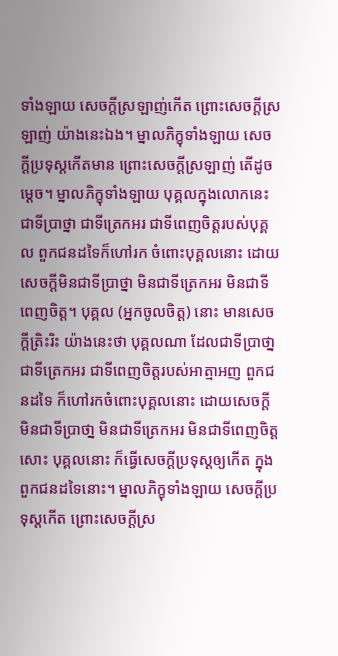ទាំងឡាយ សេចក្ដីស្រឡាញ់កើត ព្រោះសេចក្ដីស្រឡាញ់ យ៉ាងនេះឯង។ ម្នាលភិក្ខុទាំងឡាយ សេចក្ដីប្រទុស្ដកើតមាន ព្រោះសេចក្ដីស្រឡាញ់ តើដូចម្ដេច។ ម្នាលភិក្ខុទាំងឡាយ បុគ្គលក្នុងលោកនេះ ជាទីបា្រថ្នា ជាទីត្រេកអរ ជាទីពេញចិត្តរបស់បុគ្គល ពួកជនដទៃក៏ហៅរក ចំពោះបុគ្គលនោះ ដោយសេចក្ដីមិនជាទីបា្រថ្នា មិនជាទីត្រេកអរ មិនជាទីពេញចិត្ត។ បុគ្គល (អ្នកចូលចិត្ត) នោះ មានសេចក្ដីត្រិះរិះ យ៉ាងនេះថា បុគ្គលណា ដែលជាទីបា្រថា្ន ជាទីត្រេកអរ ជាទីពេញចិត្តរបស់អាត្មាអញ ពួកជនដទៃ ក៏ហៅរកចំពោះបុគ្គលនោះ ដោយសេចក្ដីមិនជាទីបា្រថា្ន មិនជាទីត្រេកអរ មិនជាទីពេញចិត្តសោះ បុគ្គលនោះ ក៏ធ្វើសេចក្ដីប្រទុស្ដឲ្យកើត ក្នុងពួកជនដទៃនោះ។ ម្នាលភិក្ខុទាំងឡាយ សេចក្ដីប្រទុស្ដកើត ព្រោះសេចក្ដីស្រ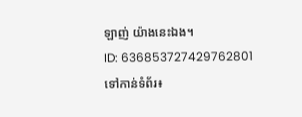ឡាញ់ យ៉ាងនេះឯង។
ID: 636853727429762801
ទៅកាន់ទំព័រ៖